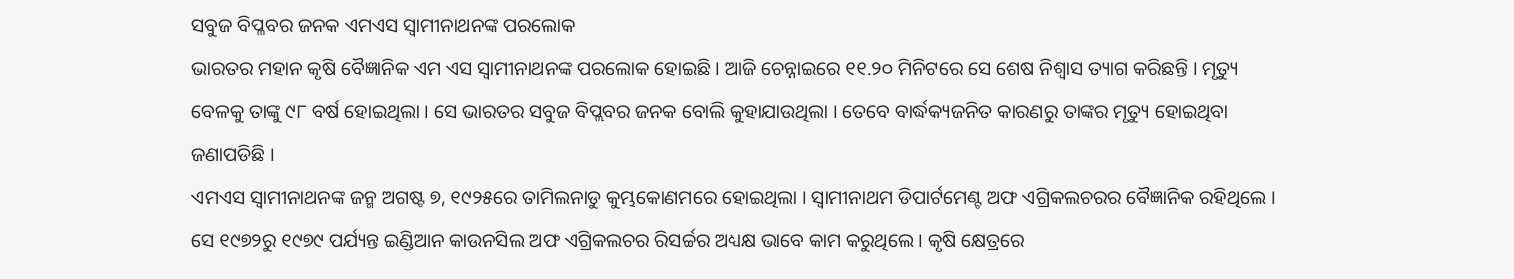ସବୁଜ ବିପ୍ଳବର ଜନକ ଏମଏସ ସ୍ୱାମୀନାଥନଙ୍କ ପରଲୋକ
ଭାରତର ମହାନ କୃଷି ବୈଜ୍ଞାନିକ ଏମ ଏସ ସ୍ୱାମୀନାଥନଙ୍କ ପରଲୋକ ହୋଇଛି । ଆଜି ଚେନ୍ନାଇରେ ୧୧.୨୦ ମିନିଟରେ ସେ ଶେଷ ନିଶ୍ୱାସ ତ୍ୟାଗ କରିଛନ୍ତି । ମୃତ୍ୟୁ ବେଳକୁ ତାଙ୍କୁ ୯୮ ବର୍ଷ ହୋଇଥିଲା । ସେ ଭାରତର ସବୁଜ ବିପ୍ଲବର ଜନକ ବୋଲି କୁହାଯାଉଥିଲା । ତେବେ ବାର୍ଦ୍ଧକ୍ୟଜନିତ କାରଣରୁ ତାଙ୍କର ମୃତ୍ୟୁ ହୋଇଥିବା ଜଣାପଡିଛି ।
ଏମଏସ ସ୍ୱାମୀନାଥନଙ୍କ ଜନ୍ମ ଅଗଷ୍ଟ ୭, ୧୯୨୫ରେ ତାମିଲନାଡୁ କୁମ୍ଭକୋଣମରେ ହୋଇଥିଲା । ସ୍ୱାମୀନାଥମ ଡିପାର୍ଟମେଣ୍ଟ ଅଫ ଏଗ୍ରିକଲଚରର ବୈଜ୍ଞାନିକ ରହିଥିଲେ । ସେ ୧୯୭୨ରୁ ୧୯୭୯ ପର୍ଯ୍ୟନ୍ତ ଇଣ୍ଡିଆନ କାଉନସିଲ ଅଫ ଏଗ୍ରିକଲଚର ରିସର୍ଚ୍ଚର ଅଧ୍ୟକ୍ଷ ଭାବେ କାମ କରୁଥିଲେ । କୃଷି କ୍ଷେତ୍ରରେ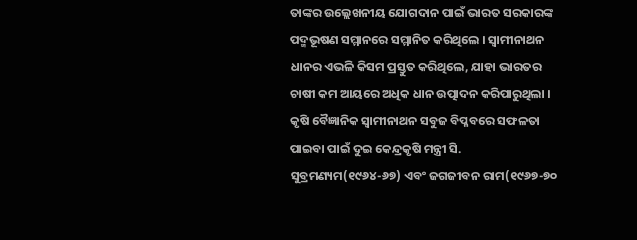ତାଙ୍କର ଉଲ୍ଲେଖନୀୟ ଯୋଗଦାନ ପାଇଁ ଭାରତ ସରକାରଙ୍କ ପଦ୍ମଭୂଷଣ ସମ୍ମାନରେ ସମ୍ମାନିତ କରିଥିଲେ । ସ୍ୱାମୀନାଥନ ଧାନର ଏଭଳି କିସମ ପ୍ରସ୍ତୁତ କରିଥିଲେ, ଯାହା ଭାରତର ଚାଷୀ କମ ଆୟରେ ଅଧିକ ଧାନ ଉତ୍ପାଦନ କରିପାରୁଥିଲା ।
କୃଷି ବୈଜ୍ଞାନିକ ସ୍ୱାମୀନାଥନ ସବୁଜ ବିପ୍ଳବରେ ସଫଳତା ପାଇବା ପାଇଁ ଦୁଇ କେନ୍ଦ୍ରକୃଷି ମନ୍ତ୍ରୀ ସି. ସୁବ୍ରମଣ୍ୟମ(୧୯୬୪-୬୭) ଏବଂ ଜଗଜୀବନ ରାମ(୧୯୬୭-୭୦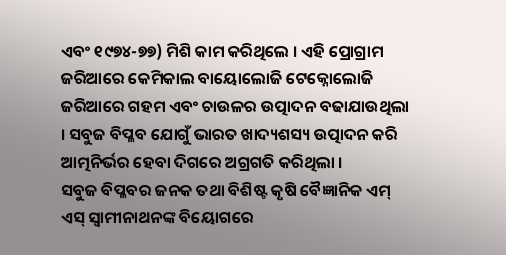ଏବଂ ୧୯୭୪-୭୭) ମିଶି କାମ କରିଥିଲେ । ଏହି ପ୍ରୋଗ୍ରାମ ଜରିଆରେ କେମିକାଲ ବାୟୋଲୋଜି ଟେକ୍ନୋଲୋଜି ଜରିଆରେ ଗହମ ଏବଂ ଚାଉଳର ଉତ୍ପାଦନ ବଢାଯାଉଥିଲା । ସବୁଜ ବିପ୍ଳବ ଯୋଗୁଁ ଭାରତ ଖାଦ୍ୟଶସ୍ୟ ଉତ୍ପାଦନ କରି ଆତ୍ମନିର୍ଭର ହେବା ଦିଗରେ ଅଗ୍ରଗତି କରିଥିଲା ।
ସବୁଜ ବିପ୍ଳବର ଜନକ ତଥା ବିଶିଷ୍ଟ କୃଷି ବୈଜ୍ଞାନିକ ଏମ୍ ଏସ୍ ସ୍ୱାମୀନାଥନଙ୍କ ବିୟୋଗରେ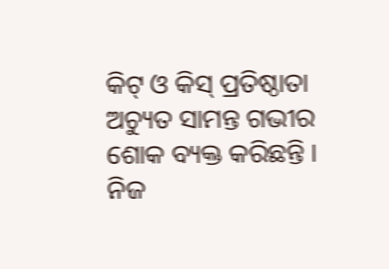କିଟ୍ ଓ କିସ୍ ପ୍ରତିଷ୍ଠାତା ଅଚ୍ୟୁତ ସାମନ୍ତ ଗଭୀର ଶୋକ ବ୍ୟକ୍ତ କରିଛନ୍ତି । ନିଜ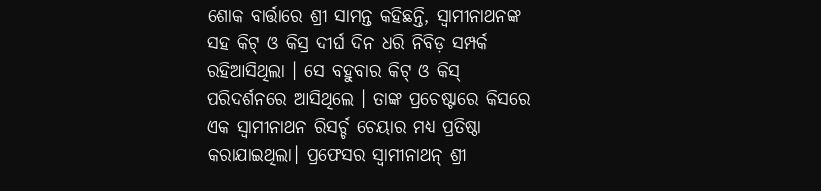ଶୋକ ବାର୍ତ୍ତାରେ ଶ୍ରୀ ସାମନ୍ତ କହିଛନ୍ତି, ସ୍ୱାମୀନାଥନଙ୍କ ସହ କିଟ୍ ଓ କିସ୍ର ଦୀର୍ଘ ଦିନ ଧରି ନିବିଡ଼ ସମ୍ପର୍କ ରହିଆସିଥିଲା । ସେ ବହୁବାର କିଟ୍ ଓ କିସ୍ ପରିଦର୍ଶନରେ ଆସିଥିଲେ । ତାଙ୍କ ପ୍ରଚେଷ୍ଟାରେ କିସରେ ଏକ ସ୍ୱାମୀନାଥନ ରିସର୍ଚ୍ଚ ଚେୟାର ମଧ୍ୟ ପ୍ରତିଷ୍ଠା କରାଯାଇଥିଲା। ପ୍ରଫେସର ସ୍ୱାମୀନାଥନ୍ ଶ୍ରୀ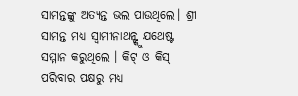ସାମନ୍ତଙ୍କୁ ଅତ୍ୟନ୍ତ ଭଲ ପାଉଥିଲେ। ଶ୍ରୀ ସାମନ୍ତ ମଧ୍ୟ ସ୍ୱାମୀନାଥନ୍ଙ୍କୁ ଯଥେଷ୍ଟ ସମ୍ମାନ କରୁଥିଲେ । କିଟ୍ ଓ କିସ୍ ପରିବାର ପକ୍ଷରୁ ମଧ୍ୟ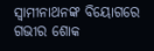ସ୍ୱାମୀନାଥନଙ୍କ ବିୟୋଗରେ ଗଭୀର ଶୋକ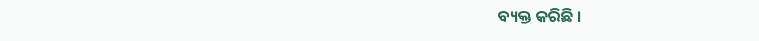ବ୍ୟକ୍ତ କରିଛି ।